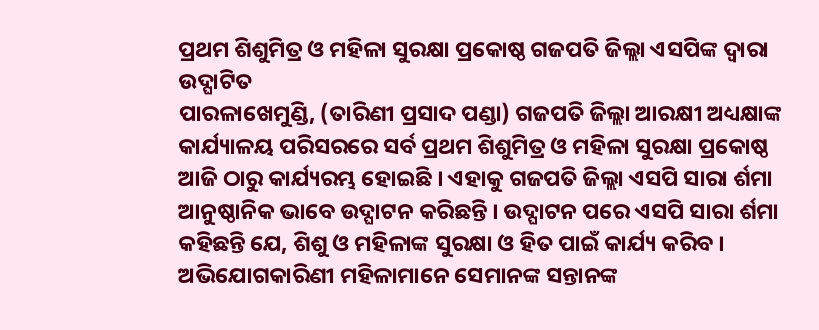ପ୍ରଥମ ଶିଶୁମିତ୍ର ଓ ମହିଳା ସୁରକ୍ଷା ପ୍ରକୋଷ୍ଠ ଗଜପତି ଜିଲ୍ଲା ଏସପିଙ୍କ ଦ୍ୱାରା ଉଦ୍ଘାଟିତ
ପାରଳାଖେମୁଣ୍ଡି, (ତାରିଣୀ ପ୍ରସାଦ ପଣ୍ଡା) ଗଜପତି ଜିଲ୍ଲା ଆରକ୍ଷୀ ଅଧ୍ୟକ୍ଷାଙ୍କ କାର୍ଯ୍ୟାଳୟ ପରିସରରେ ସର୍ବ ପ୍ରଥମ ଶିଶୁମିତ୍ର ଓ ମହିଳା ସୁରକ୍ଷା ପ୍ରକୋଷ୍ଠ ଆଜି ଠାରୁ କାର୍ଯ୍ୟରମ୍ଭ ହୋଇଛି । ଏହାକୁ ଗଜପତି ଜିଲ୍ଲା ଏସପି ସାରା ର୍ଶମା ଆନୁଷ୍ଠାନିକ ଭାବେ ଉଦ୍ଘାଟନ କରିଛନ୍ତି । ଉଦ୍ଘାଟନ ପରେ ଏସପି ସାରା ର୍ଶମା କହିଛନ୍ତି ଯେ, ଶିଶୁ ଓ ମହିଳାଙ୍କ ସୁରକ୍ଷା ଓ ହିତ ପାଇଁ କାର୍ଯ୍ୟ କରିବ । ଅଭିଯୋଗକାରିଣୀ ମହିଳାମାନେ ସେମାନଙ୍କ ସନ୍ତାନଙ୍କ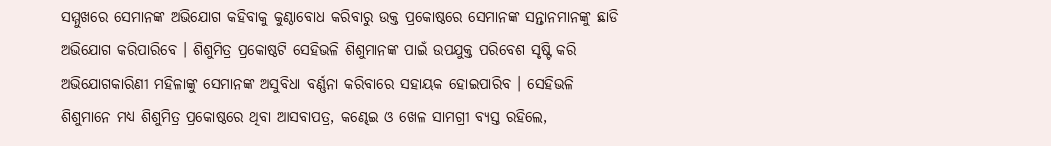ସମ୍ମୁଖରେ ସେମାନଙ୍କ ଅଭିଯୋଗ କହିବାକୁ କୁଣ୍ଠାବୋଧ କରିବାରୁ ଉକ୍ତ ପ୍ରକୋଷ୍ଠରେ ସେମାନଙ୍କ ସନ୍ତାନମାନଙ୍କୁ ଛାଡି ଅଭିଯୋଗ କରିପାରିବେ । ଶିଶୁମିତ୍ର ପ୍ରକୋଷ୍ଠଟି ସେହିଭଳି ଶିଶୁମାନଙ୍କ ପାଇଁ ଉପଯୁକ୍ତ ପରିବେଶ ସୃଷ୍ଟି କରି ଅଭିଯୋଗକାରିଣୀ ମହିଳାଙ୍କୁ ସେମାନଙ୍କ ଅସୁବିଧା ବର୍ଣ୍ଣନା କରିବାରେ ସହାୟକ ହୋଇପାରିବ । ସେହିଭଳି ଶିଶୁମାନେ ମଧ୍ୟ ଶିଶୁମିତ୍ର ପ୍ରକୋଷ୍ଠରେ ଥିବା ଆସବାପତ୍ର, କଣ୍ଢେଇ ଓ ଖେଳ ସାମଗ୍ରୀ ବ୍ୟସ୍ତ ରହିଲେ,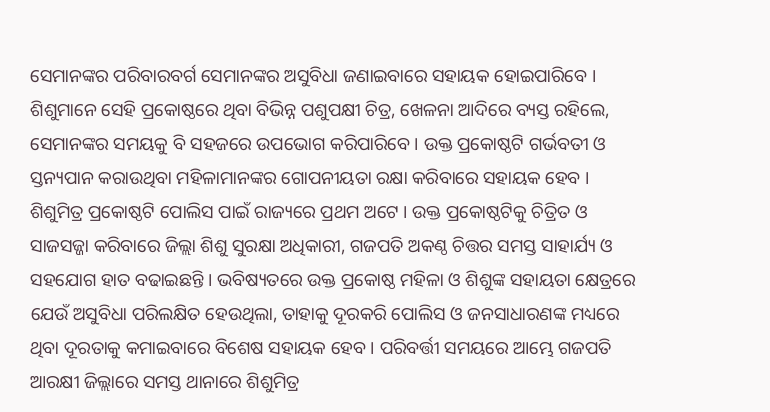ସେମାନଙ୍କର ପରିବାରବର୍ଗ ସେମାନଙ୍କର ଅସୁବିଧା ଜଣାଇବାରେ ସହାୟକ ହୋଇପାରିବେ । ଶିଶୁମାନେ ସେହି ପ୍ରକୋଷ୍ଠରେ ଥିବା ବିଭିନ୍ନ ପଶୁପକ୍ଷୀ ଚିତ୍ର, ଖେଳନା ଆଦିରେ ବ୍ୟସ୍ତ ରହିଲେ, ସେମାନଙ୍କର ସମୟକୁ ବି ସହଜରେ ଉପଭୋଗ କରିପାରିବେ । ଉକ୍ତ ପ୍ରକୋଷ୍ଠଟି ଗର୍ଭବତୀ ଓ ସ୍ତନ୍ୟପାନ କରାଉଥିବା ମହିଳାମାନଙ୍କର ଗୋପନୀୟତା ରକ୍ଷା କରିବାରେ ସହାୟକ ହେବ । ଶିଶୁମିତ୍ର ପ୍ରକୋଷ୍ଠଟି ପୋଲିସ ପାଇଁ ରାଜ୍ୟରେ ପ୍ରଥମ ଅଟେ । ଉକ୍ତ ପ୍ରକୋଷ୍ଠଟିକୁ ଚିତ୍ରିତ ଓ ସାଜସଜ୍ଜା କରିବାରେ ଜିଲ୍ଲା ଶିଶୁ ସୁରକ୍ଷା ଅଧିକାରୀ, ଗଜପତି ଅକଣ୍ଠ ଚିତ୍ତର ସମସ୍ତ ସାହାର୍ଯ୍ୟ ଓ ସହଯୋଗ ହାତ ବଢାଇଛନ୍ତି । ଭବିଷ୍ୟତରେ ଉକ୍ତ ପ୍ରକୋଷ୍ଠ ମହିଳା ଓ ଶିଶୁଙ୍କ ସହାୟତା କ୍ଷେତ୍ରରେ ଯେଉଁ ଅସୁବିଧା ପରିଲକ୍ଷିତ ହେଉଥିଲା, ତାହାକୁ ଦୂରକରି ପୋଲିସ ଓ ଜନସାଧାରଣଙ୍କ ମଧ୍ୟରେ ଥିବା ଦୂରତାକୁ କମାଇବାରେ ବିଶେଷ ସହାୟକ ହେବ । ପରିବର୍ତ୍ତୀ ସମୟରେ ଆମ୍ଭେ ଗଜପତି ଆରକ୍ଷୀ ଜିଲ୍ଲାରେ ସମସ୍ତ ଥାନାରେ ଶିଶୁମିତ୍ର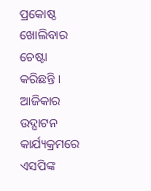ପ୍ରକୋଷ୍ଠ ଖୋଲିବାର ଚେଷ୍ଟା କରିଛନ୍ତି । ଆଜିକାର ଉଦ୍ଘାଟନ କାର୍ଯ୍ୟକ୍ରମରେ ଏସପିଙ୍କ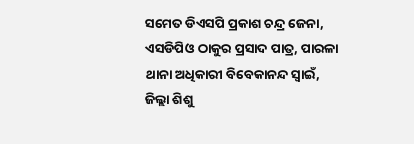ସମେତ ଡିଏସପି ପ୍ରକାଶ ଚନ୍ଦ୍ର ଜେନା, ଏସଡିପିଓ ଠାକୁର ପ୍ରସାଦ ପାତ୍ର, ପାରଳା ଥାନା ଅଧିକାରୀ ବିବେକାନନ୍ଦ ସ୍ୱାଇଁ, ଜିଲ୍ଲା ଶିଶୁ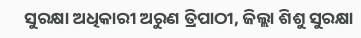ସୁରକ୍ଷା ଅଧିକାରୀ ଅରୁଣ ତ୍ରିପାଠୀ, ଜିଲ୍ଲା ଶିଶୁ ସୁରକ୍ଷା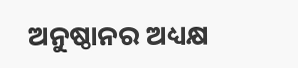ଅନୁଷ୍ଠାନର ଅଧ୍ୟକ୍ଷ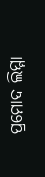ପ୍ରମୋଦ ଲିମ୍ମା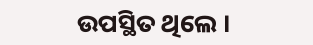ଉପସ୍ଥିତ ଥିଲେ ।